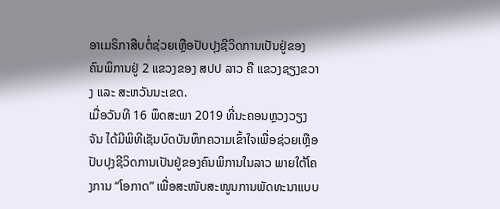ອາເມຣິກາສືບຕໍ່ຊ່ວຍເຫຼືອປັບປຸງຊີວິດການເປັນຢູ່ຂອງຄົນພິການຢູ່ 2 ແຂວງຂອງ ສປປ ລາວ ຄື ແຂວງຊຽງຂວາງ ແລະ ສະຫວັນນະເຂດ.
ເມື່ອວັນທີ 16 ພຶດສະພາ 2019 ທີ່ນະຄອນຫຼວງວຽງຈັນ ໄດ້ມີພິທີເຊັນບົດບັນທຶກຄວາມເຂົ້າໃຈເພື່ອຊ່ວຍເຫຼືອປັບປຸງຊີວິດການເປັນຢູ່ຂອງຄົນພິການໃນລາວ ພາຍໃຕ້ໂຄງການ “ໂອກາດ” ເພື່ອສະໜັບສະໜູນການພັດທະນາແບບ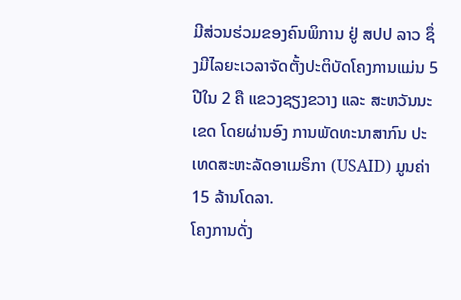ມີສ່ວນຮ່ວມຂອງຄົນພິການ ຢູ່ ສປປ ລາວ ຊຶ່ງມີໄລຍະເວລາຈັດຕັ້ງປະຕິບັດໂຄງການແມ່ນ 5 ປີໃນ 2 ຄື ແຂວງຊຽງຂວາງ ແລະ ສະຫວັນນະເຂດ ໂດຍຜ່ານອົງ ການພັດທະນາສາກົນ ປະເທດສະຫະລັດອາເມຣິກາ (USAID) ມູນຄ່າ 15 ລ້ານໂດລາ.
ໂຄງການດັ່ງ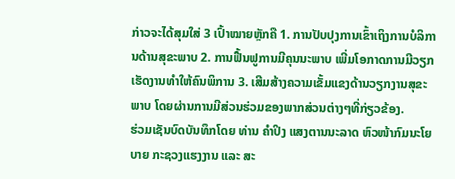ກ່າວຈະໄດ້ສຸມໃສ່ 3 ເປົ້າໝາຍຫຼັກຄື 1. ການປັບປຸງການເຂົ້າເຖິງການບໍລິການດ້ານສຸຂະພາບ 2. ການຟື້ນຟູການມີຄຸນນະພາບ ເພີ່ມໂອກາດການມີວຽກເຮັດງານທໍາໃຫ້ຄົນພິການ 3. ເສີມສ້າງຄວາມເຂັ້ມແຂງດ້ານວຽກງານສຸຂະພາບ ໂດຍຜ່ານການມີສ່ວນຮ່ວມຂອງພາກສ່ວນຕ່າງໆທີ່ກ່ຽວຂ້ອງ.
ຮ່ວມເຊັນບົດບັນທຶກໂດຍ ທ່ານ ຄໍາປິງ ແສງຕານນະລາດ ຫົວໜ້າກົມນະໂຍບາຍ ກະຊວງແຮງງານ ແລະ ສະ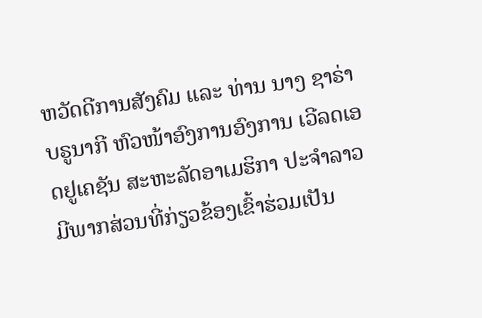ຫວັດດີການສັງຄົມ ແລະ ທ່ານ ນາງ ຊາຣ່າ ບຣູນາກີ ຫົວໜ້າອົງການອົງການ ເວີລດເອດຢູເຄຊັນ ສະຫະລັດອາເມຮິກາ ປະຈໍາລາວ ມີພາກສ່ວນທີ່ກ່ຽວຂ້ອງເຂົ້າຮ່ວມເປັນ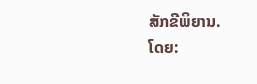ສັກຂີພິຍານ.
ໂດຍ: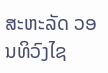ສະຫະລັດ ວອນທິວົງໄຊ